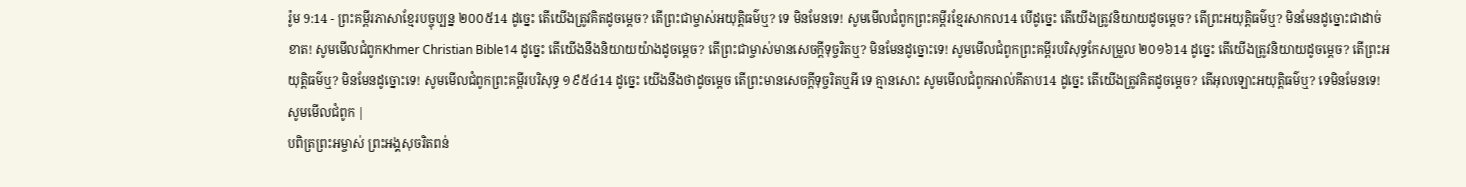រ៉ូម 9:14 - ព្រះគម្ពីរភាសាខ្មែរបច្ចុប្បន្ន ២០០៥14 ដូច្នេះ តើយើងត្រូវគិតដូចម្ដេច? តើព្រះជាម្ចាស់អយុត្ដិធម៌ឬ? ទេ មិនមែនទេ! សូមមើលជំពូកព្រះគម្ពីរខ្មែរសាកល14 បើដូច្នេះ តើយើងត្រូវនិយាយដូចម្ដេច? តើព្រះអយុត្តិធម៌ឬ? មិនមែនដូច្នោះជាដាច់ខាត! សូមមើលជំពូកKhmer Christian Bible14 ដូច្នេះ តើយើងនឹងនិយាយយ៉ាងដូចម្ដេច? តើព្រះជាម្ចាស់មានសេចក្ដីទុច្ចរិតឬ? មិនមែនដូច្នោះទេ! សូមមើលជំពូកព្រះគម្ពីរបរិសុទ្ធកែសម្រួល ២០១៦14 ដូច្នេះ តើយើងត្រូវនិយាយដូចម្តេច? តើព្រះអយុត្តិធម៌ឬ? មិនមែនដូច្នោះទេ! សូមមើលជំពូកព្រះគម្ពីរបរិសុទ្ធ ១៩៥៤14 ដូច្នេះ យើងនឹងថាដូចម្តេច តើព្រះមានសេចក្ដីទុច្ចរិតឬអី ទេ គ្មានសោះ សូមមើលជំពូកអាល់គីតាប14 ដូច្នេះ តើយើងត្រូវគិតដូចម្ដេច? តើអុលឡោះអយុត្ដិធម៌ឬ? ទេមិនមែនទេ! សូមមើលជំពូក |
បពិត្រព្រះអម្ចាស់ ព្រះអង្គសុចរិតពន់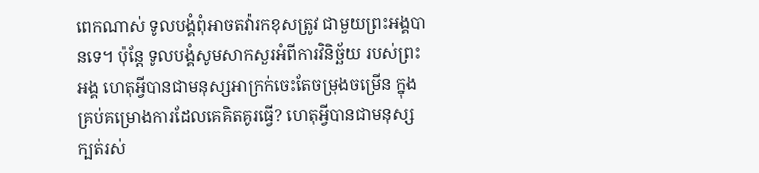ពេកណាស់ ទូលបង្គំពុំអាចតវ៉ារកខុសត្រូវ ជាមួយព្រះអង្គបានទេ។ ប៉ុន្តែ ទូលបង្គំសូមសាកសួរអំពីការវិនិច្ឆ័យ របស់ព្រះអង្គ ហេតុអ្វីបានជាមនុស្សអាក្រក់ចេះតែចម្រុងចម្រើន ក្នុងគ្រប់គម្រោងការដែលគេគិតគូរធ្វើ? ហេតុអ្វីបានជាមនុស្សក្បត់រស់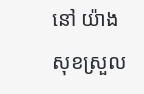នៅ យ៉ាងសុខស្រួល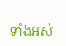ទាំងអស់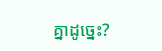គ្នាដូច្នេះ?